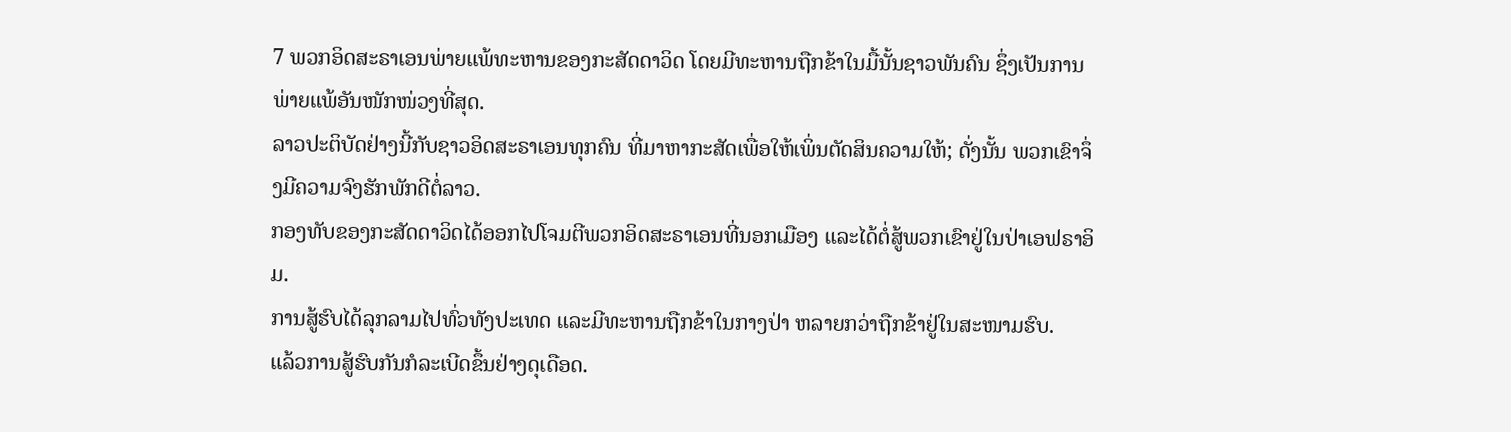7 ພວກອິດສະຣາເອນພ່າຍແພ້ທະຫານຂອງກະສັດດາວິດ ໂດຍມີທະຫານຖືກຂ້າໃນມື້ນັ້ນຊາວພັນຄົນ ຊຶ່ງເປັນການພ່າຍແພ້ອັນໜັກໜ່ວງທີ່ສຸດ.
ລາວປະຕິບັດຢ່າງນີ້ກັບຊາວອິດສະຣາເອນທຸກຄົນ ທີ່ມາຫາກະສັດເພື່ອໃຫ້ເພິ່ນຕັດສິນຄວາມໃຫ້; ດັ່ງນັ້ນ ພວກເຂົາຈຶ່ງມີຄວາມຈົງຮັກພັກດີຕໍ່ລາວ.
ກອງທັບຂອງກະສັດດາວິດໄດ້ອອກໄປໂຈມຕີພວກອິດສະຣາເອນທີ່ນອກເມືອງ ແລະໄດ້ຕໍ່ສູ້ພວກເຂົາຢູ່ໃນປ່າເອຟຣາອິມ.
ການສູ້ຮົບໄດ້ລຸກລາມໄປທົ່ວທັງປະເທດ ແລະມີທະຫານຖືກຂ້າໃນກາງປ່າ ຫລາຍກວ່າຖືກຂ້າຢູ່ໃນສະໜາມຮົບ.
ແລ້ວການສູ້ຮົບກັນກໍລະເບີດຂຶ້ນຢ່າງດຸເດືອດ.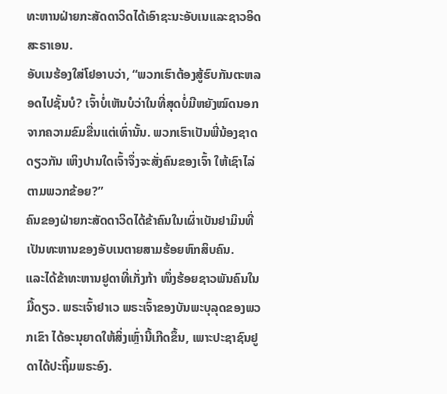ທະຫານຝ່າຍກະສັດດາວິດໄດ້ເອົາຊະນະອັບເນແລະຊາວອິດສະຣາເອນ.
ອັບເນຮ້ອງໃສ່ໂຢອາບວ່າ, “ພວກເຮົາຕ້ອງສູ້ຮົບກັນຕະຫລອດໄປຊັ້ນບໍ? ເຈົ້າບໍ່ເຫັນບໍວ່າໃນທີ່ສຸດບໍ່ມີຫຍັງໝົດນອກຈາກຄວາມຂົມຂື່ນແຕ່ເທົ່ານັ້ນ. ພວກເຮົາເປັນພີ່ນ້ອງຊາດດຽວກັນ ເຫິງປານໃດເຈົ້າຈຶ່ງຈະສັ່ງຄົນຂອງເຈົ້າ ໃຫ້ເຊົາໄລ່ຕາມພວກຂ້ອຍ?”
ຄົນຂອງຝ່າຍກະສັດດາວິດໄດ້ຂ້າຄົນໃນເຜົ່າເບັນຢາມິນທີ່ເປັນທະຫານຂອງອັບເນຕາຍສາມຮ້ອຍຫົກສິບຄົນ.
ແລະໄດ້ຂ້າທະຫານຢູດາທີ່ເກັ່ງກ້າ ໜຶ່ງຮ້ອຍຊາວພັນຄົນໃນມື້ດຽວ. ພຣະເຈົ້າຢາເວ ພຣະເຈົ້າຂອງບັນພະບຸລຸດຂອງພວກເຂົາ ໄດ້ອະນຸຍາດໃຫ້ສິ່ງເຫຼົ່ານີ້ເກີດຂຶ້ນ, ເພາະປະຊາຊົນຢູດາໄດ້ປະຖິ້ມພຣະອົງ.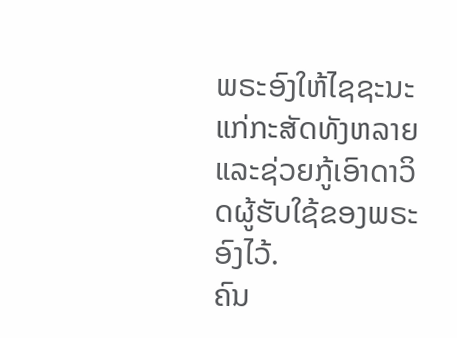ພຣະອົງໃຫ້ໄຊຊະນະແກ່ກະສັດທັງຫລາຍ ແລະຊ່ວຍກູ້ເອົາດາວິດຜູ້ຮັບໃຊ້ຂອງພຣະອົງໄວ້.
ຄົນ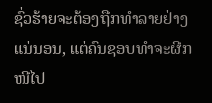ຊົ່ວຮ້າຍຈະຕ້ອງຖືກທຳລາຍຢ່າງແນ່ນອນ, ແຕ່ຄົນຊອບທຳຈະຜີກໜີໄປ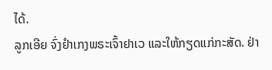ໄດ້.
ລູກເອີຍ ຈົ່ງຢຳເກງພຣະເຈົ້າຢາເວ ແລະໃຫ້ກຽດແກ່ກະສັດ. ຢ່າ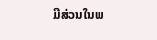ມີສ່ວນໃນພ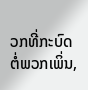ວກທີ່ກະບົດຕໍ່ພວກເພິ່ນ,